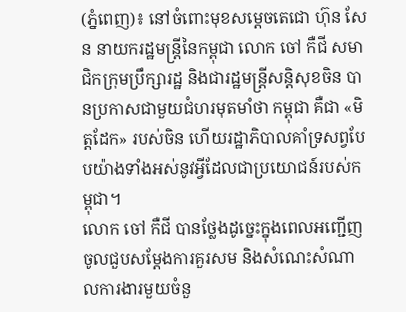(ភ្នំពេញ)៖ នៅចំពោះមុខសម្តេចតេជោ ហ៊ុន សែន នាយករដ្ឋមន្ត្រីនៃកម្ពុជា លោក ចៅ កឺជី សមាជិកក្រុមប្រឹក្សារដ្ឋ និងជារដ្ឋមន្ត្រីសន្តិសុខចិន បានប្រកាសជាមួយជំហរមុតមាំថា កម្ពុជា គឺជា «មិត្តដែក» របស់ចិន ហើយរដ្ឋាភិបាលគាំទ្រសព្វបែបយ៉ាងទាំងអស់នូវអ្វីដែលជាប្រយោជន៍របស់កម្ពុជា។
លោក ចៅ កឺជី បានថ្លែងដូច្នេះក្នុងពេលអញ្ជើញចូលជួបសម្តែងការគួរសម និងសំណេះសំណាលការងារមួយចំនួ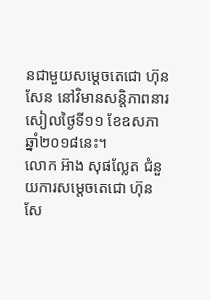នជាមួយសម្តេចតេជោ ហ៊ុន សែន នៅវិមានសន្តិភាពនារសៀលថ្ងៃទី១១ ខែឧសភា ឆ្នាំ២០១៨នេះ។
លោក អ៊ាង សុផល្លែត ជំនួយការសម្ដេចតេជោ ហ៊ុន សែ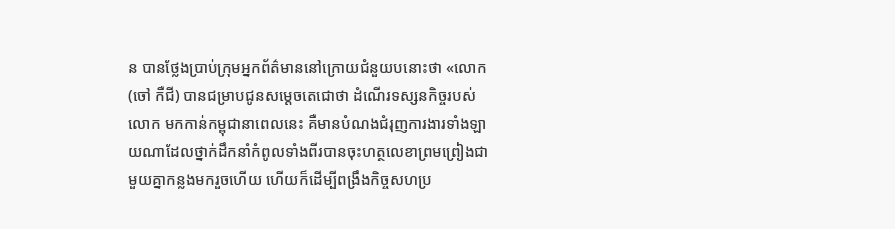ន បានថ្លែងប្រាប់ក្រុមអ្នកព័ត៌មាននៅក្រោយជំនួយបនោះថា «លោក (ចៅ កឺជី) បានជម្រាបជូនសម្ដេចតេជោថា ដំណើរទស្សនកិច្ចរបស់លោក មកកាន់កម្ពុជានាពេលនេះ គឺមានបំណងជំរុញការងារទាំងឡាយណាដែលថ្នាក់ដឹកនាំកំពូលទាំងពីរបានចុះហត្ថលេខាព្រមព្រៀងជាមួយគ្នាកន្លងមករួចហើយ ហើយក៏ដើម្បីពង្រឹងកិច្ចសហប្រ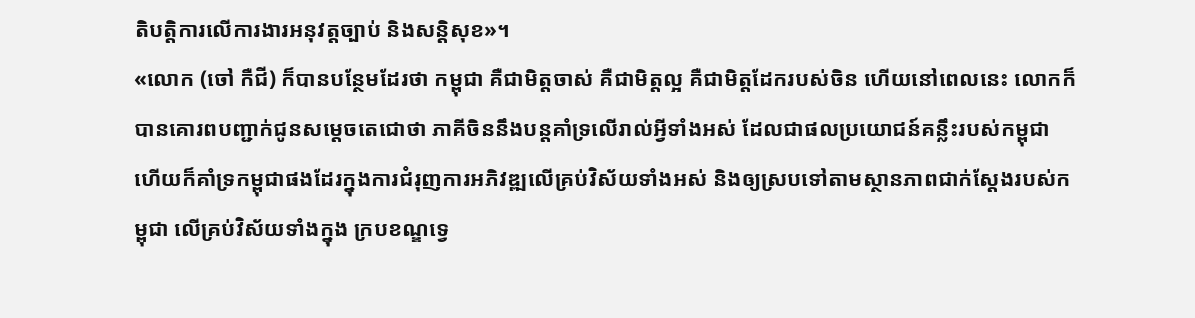តិបត្តិការលើការងារអនុវត្តច្បាប់ និងសន្តិសុខ»។
«លោក (ចៅ កឺជី) ក៏បានបន្ថែមដែរថា កម្ពុជា គឺជាមិត្តចាស់ គឺជាមិត្តល្អ គឺជាមិត្តដែករបស់ចិន ហើយនៅពេលនេះ លោកក៏បានគោរពបញ្ជាក់ជូនសម្ដេចតេជោថា ភាគីចិននឹងបន្តគាំទ្រលើរាល់អ្វីទាំងអស់ ដែលជាផលប្រយោជន៍គន្លឹះរបស់កម្ពុជា ហើយក៏គាំទ្រកម្ពុជាផងដែរក្នុងការជំរុញការអភិវឌ្ឍលើគ្រប់វិស័យទាំងអស់ និងឲ្យស្របទៅតាមស្ថានភាពជាក់ស្ដែងរបស់កម្ពុជា លើគ្រប់វិស័យទាំងក្នុង ក្របខណ្ឌទ្វេ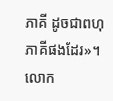ភាគី ដូចជាពហុភាគីផងដែរ»។ លោក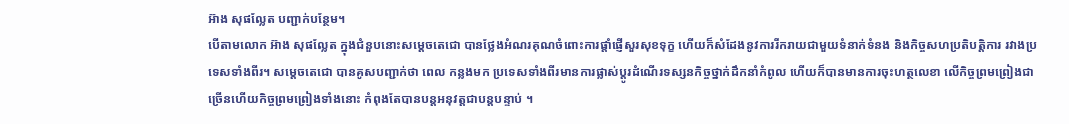អ៊ាង សុផល្លែត បញ្ជាក់បន្ថែម។
បើតាមលោក អ៊ាង សុផល្លែត ក្នុងជំនួបនោះសម្ដេចតេជោ បានថ្លែងអំណរគុណចំពោះការផ្តាំផ្ញើសួរសុខទុក្ខ ហើយក៏សំដែងនូវការរីករាយជាមួយទំនាក់ទំនង និងកិច្ចសហប្រតិបត្តិការ រវាងប្រទេសទាំងពីរ។ សម្ដេចតេជោ បានគូសបញ្ជាក់ថា ពេល កន្លងមក ប្រទេសទាំងពីរមានការផ្លាស់ប្ដូរដំណើរទស្សនកិច្ចថ្នាក់ដឹកនាំកំពូល ហើយក៏បានមានការចុះហត្ថលេខា លើកិច្ចព្រមព្រៀងជាច្រើនហើយកិច្ចព្រមព្រៀងទាំងនោះ កំពុងតែបានបន្តអនុវត្តជាបន្តបន្ទាប់ ។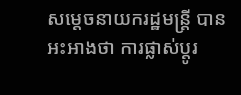សម្ដេចនាយករដ្ឋមន្ត្រី បានអះអាងថា ការផ្លាស់ប្តូរ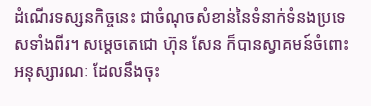ដំណើរទស្សនកិច្ចនេះ ជាចំណុចសំខាន់នៃទំនាក់ទំនងប្រទេសទាំងពីរ។ សម្ដេចតេជោ ហ៊ុន សែន ក៏បានស្វាគមន៍ចំពោះអនុស្សារណៈ ដែលនឹងចុះ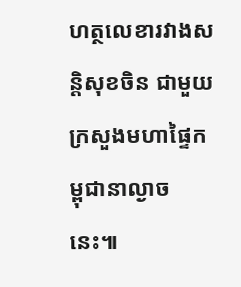ហត្ថលេខារវាងសន្តិសុខចិន ជាមួយក្រសួងមហាផ្ទៃកម្ពុជានាល្ងាចនេះ៕